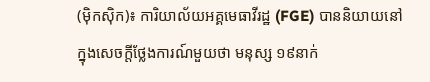(ម៉ិកស៊ិក)៖ ការិយាល័យអគ្គមេធាវីរដ្ឋ (FGE) បាននិយាយនៅក្នុងសេចក្តីថ្លែងការណ៍មួយថា មនុស្ស ១៩នាក់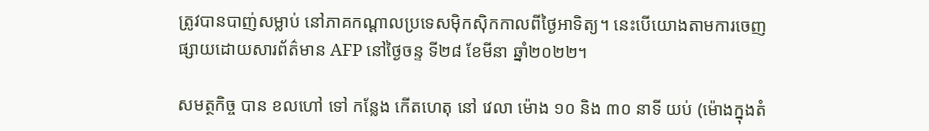ត្រូវបានបាញ់សម្លាប់ នៅភាគកណ្តាលប្រទេសម៉ិកស៊ិកកាលពីថ្ងៃអាទិត្យ។ នេះបើយោងតាមការចេញផ្សាយដោយសារព័ត៌មាន AFP នៅថ្ងៃចន្ទ ទី២៨ ខែមីនា ឆ្នាំ២០២២។

សមត្ថកិច្ច បាន ខលហៅ ទៅ កន្លែង កើតហេតុ នៅ វេលា ម៉ោង ១០ និង ៣០ នាទី យប់ (ម៉ោងក្នុងតំ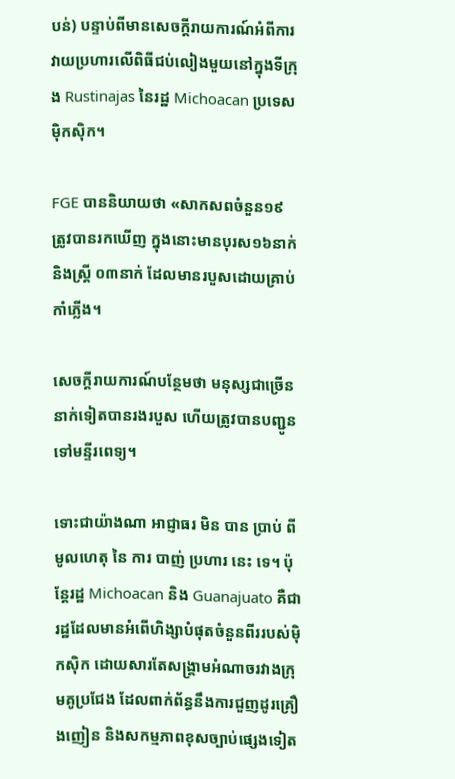បន់) បន្ទាប់ពីមានសេចក្តីរាយការណ៍អំពីការវាយប្រហារលើពិធីជប់លៀងមួយនៅក្នុងទីក្រុង Rustinajas នៃរដ្ឋ Michoacan ប្រទេសមុិកសុិក។

FGE បាននិយាយថា «សាកសពចំនួន១៩ ត្រូវបានរកឃើញ ក្នុងនោះមានបុរស១៦នាក់ និងស្ត្រី ០៣នាក់ ដែលមានរបួសដោយគ្រាប់កាំភ្លើង។

សេចក្តីរាយការណ៍បន្ថែមថា មនុស្សជាច្រើននាក់ទៀតបានរងរបួស ហើយត្រូវបានបញ្ជូនទៅមន្ទីរពេទ្យ។

ទោះជាយ៉ាងណា អាជ្ញាធរ មិន បាន ប្រាប់ ពី មូលហេតុ នៃ ការ បាញ់ ប្រហារ នេះ ទេ។ ប៉ុន្តែរដ្ឋ Michoacan និង Guanajuato គឺជារដ្ឋដែលមានអំពើហិង្សាបំផុតចំនួនពីររបស់ម៉ិកស៊ិក ដោយសារតែសង្គ្រាមអំណាចរវាងក្រុមគូប្រជែង ដែលពាក់ព័ន្ធនឹងការជួញដូរគ្រឿងញៀន និងសកម្មភាពខុសច្បាប់ផ្សេងទៀត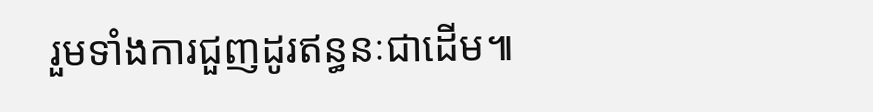រួមទាំងការជួញដូរឥន្ធនៈជាដើម៕